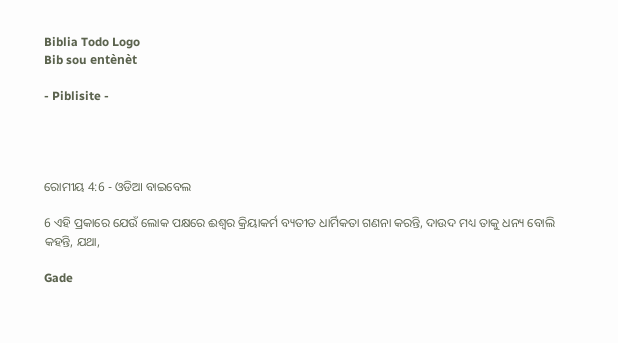Biblia Todo Logo
Bib sou entènèt

- Piblisite -




ରୋମୀୟ 4:6 - ଓଡିଆ ବାଇବେଲ

6 ଏହି ପ୍ରକାରେ ଯେଉଁ ଲୋକ ପକ୍ଷରେ ଈଶ୍ୱର କ୍ରିୟାକର୍ମ ବ୍ୟତୀତ ଧାର୍ମିକତା ଗଣନା କରନ୍ତି, ଦାଉଦ ମଧ୍ୟ ତାକୁ ଧନ୍ୟ ବୋଲି କହନ୍ତି, ଯଥା,

Gade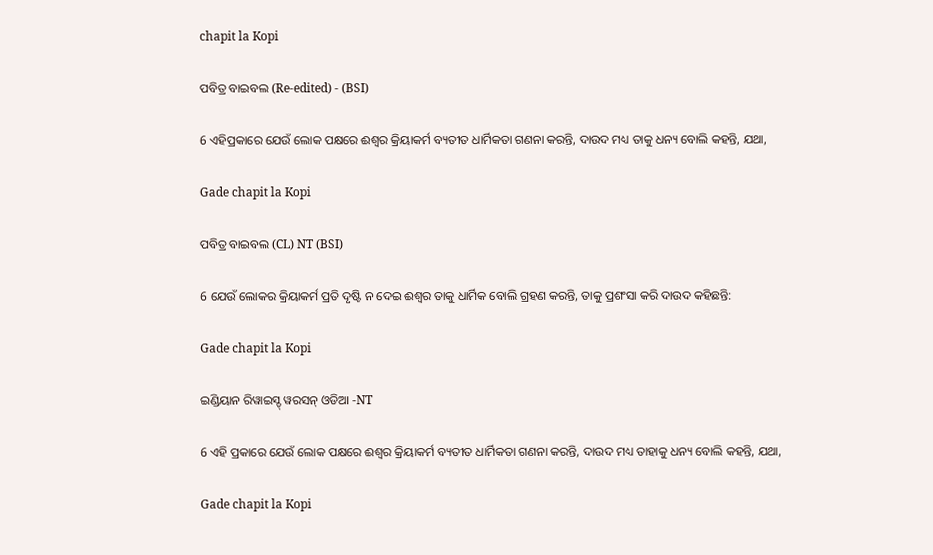chapit la Kopi

ପବିତ୍ର ବାଇବଲ (Re-edited) - (BSI)

6 ଏହିପ୍ରକାରେ ଯେଉଁ ଲୋକ ପକ୍ଷରେ ଈଶ୍ଵର କ୍ରିୟାକର୍ମ ବ୍ୟତୀତ ଧାର୍ମିକତା ଗଣନା କରନ୍ତି, ଦାଉଦ ମଧ୍ୟ ତାକୁ ଧନ୍ୟ ବୋଲି କହନ୍ତି, ଯଥା,

Gade chapit la Kopi

ପବିତ୍ର ବାଇବଲ (CL) NT (BSI)

6 ଯେଉଁ ଲୋକର କ୍ରିୟାକର୍ମ ପ୍ରତି ଦୃଷ୍ଟି ନ ଦେଇ ଈଶ୍ୱର ତାକୁ ଧାର୍ମିକ ବୋଲି ଗ୍ରହଣ କରନ୍ତି, ତାକୁ ପ୍ରଶଂସା କରି ଦାଉଦ କହିଛନ୍ତି:

Gade chapit la Kopi

ଇଣ୍ଡିୟାନ ରିୱାଇସ୍ଡ୍ ୱରସନ୍ ଓଡିଆ -NT

6 ଏହି ପ୍ରକାରେ ଯେଉଁ ଲୋକ ପକ୍ଷରେ ଈଶ୍ବର କ୍ରିୟାକର୍ମ ବ୍ୟତୀତ ଧାର୍ମିକତା ଗଣନା କରନ୍ତି, ଦାଉଦ ମଧ୍ୟ ତାହାକୁ ଧନ୍ୟ ବୋଲି କହନ୍ତି, ଯଥା,

Gade chapit la Kopi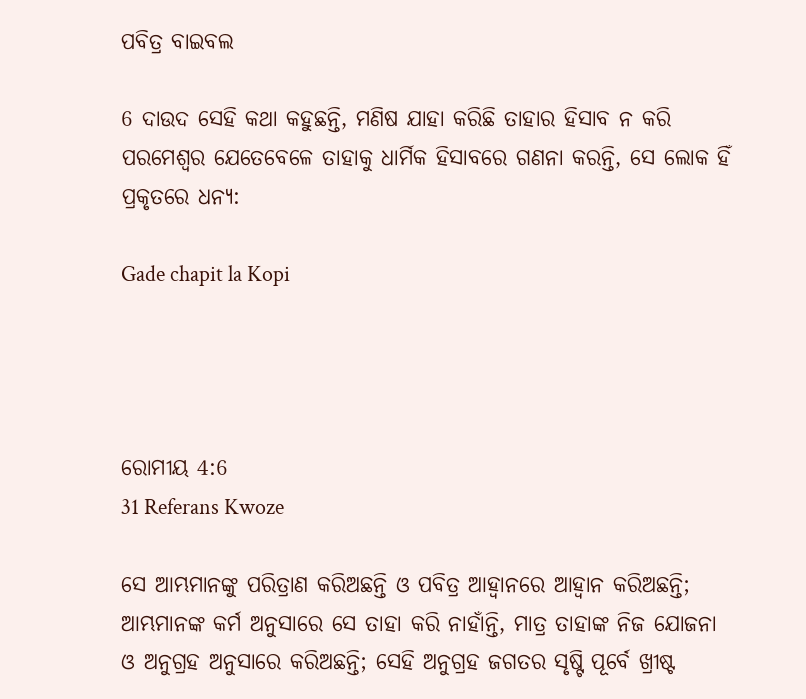ପବିତ୍ର ବାଇବଲ

6 ଦାଉଦ ସେହି କଥା କହୁଛନ୍ତି, ମଣିଷ ଯାହା କରିଛି ତାହାର ହିସାବ ନ କରି ପରମେଶ୍ୱର ଯେତେବେଳେ ତାହାକୁ ଧାର୍ମିକ ହିସାବରେ ଗଣନା କରନ୍ତି, ସେ ଲୋକ ହିଁ ପ୍ରକୃତରେ ଧନ୍ୟ:

Gade chapit la Kopi




ରୋମୀୟ 4:6
31 Referans Kwoze

ସେ ଆମ୍ଭମାନଙ୍କୁ ପରିତ୍ରାଣ କରିଅଛନ୍ତି ଓ ପବିତ୍ର ଆହ୍ୱାନରେ ଆହ୍ୱାନ କରିଅଛନ୍ତି; ଆମ୍ଭମାନଙ୍କ କର୍ମ ଅନୁସାରେ ସେ ତାହା କରି ନାହାଁନ୍ତି, ମାତ୍ର ତାହାଙ୍କ ନିଜ ଯୋଜନା ଓ ଅନୁଗ୍ରହ ଅନୁସାରେ କରିଅଛନ୍ତି; ସେହି ଅନୁଗ୍ରହ ଜଗତର ସୃଷ୍ଟି ପୂର୍ବେ ଖ୍ରୀଷ୍ଟ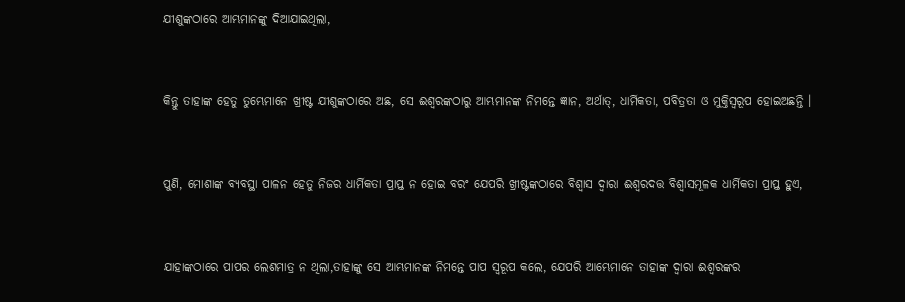ଯୀଶୁଙ୍କଠାରେ ଆମ୍ଭମାନଙ୍କୁ ଦିଆଯାଇଥିଲା,


କିନ୍ତୁ ତାହାଙ୍କ ହେତୁ ତୁମ୍ଭେମାନେ ଖ୍ରୀଷ୍ଟ ଯୀଶୁଙ୍କଠାରେ ଅଛ, ସେ ଈଶ୍ୱରଙ୍କଠାରୁ ଆମ୍ଭମାନଙ୍କ ନିମନ୍ତେ ଜ୍ଞାନ, ଅର୍ଥାତ୍‍, ଧାର୍ମିକତା, ପବିତ୍ରତା ଓ ମୁକ୍ତିସ୍ୱରୂପ ହୋଇଅଛନ୍ତି ।


ପୁଣି, ମୋଶାଙ୍କ ବ୍ୟବସ୍ଥା ପାଳନ ହେତୁ ନିଜର ଧାର୍ମିକତା ପ୍ରାପ୍ତ ନ ହୋଇ ବରଂ ଯେପରି ଖ୍ରୀଷ୍ଟଙ୍କଠାରେ ବିଶ୍ୱାସ ଦ୍ୱାରା ଈଶ୍ୱରଦତ୍ତ ବିଶ୍ୱାସମୂଳକ ଧାର୍ମିକତା ପ୍ରାପ୍ତ ହୁଏ,


ଯାହାଙ୍କଠାରେ ପାପର ଲେଶମାତ୍ର ନ ଥିଲା,ତାହାଙ୍କୁ ସେ ଆମ୍ଭମାନଙ୍କ ନିମନ୍ତେ ପାପ ସ୍ୱରୂପ କଲେ, ଯେପରି ଆମ୍ଭେମାନେ ତାହାଙ୍କ ଦ୍ୱାରା ଈଶ୍ୱରଙ୍କର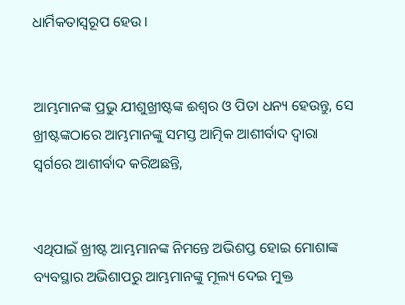ଧାର୍ମିକତାସ୍ୱରୂପ ହେଉ ।


ଆମ୍ଭମାନଙ୍କ ପ୍ରଭୁ ଯୀଶୁଖ୍ରୀଷ୍ଟଙ୍କ ଈଶ୍ୱର ଓ ପିତା ଧନ୍ୟ ହେଉନ୍ତୁ, ସେ ଖ୍ରୀଷ୍ଟଙ୍କଠାରେ ଆମ୍ଭମାନଙ୍କୁ ସମସ୍ତ ଆତ୍ମିକ ଆଶୀର୍ବାଦ ଦ୍ୱାରା ସ୍ୱର୍ଗରେ ଆଶୀର୍ବାଦ କରିଅଛନ୍ତି,


ଏଥିପାଇଁ ଖ୍ରୀଷ୍ଟ ଆମ୍ଭମାନଙ୍କ ନିମନ୍ତେ ଅଭିଶପ୍ତ ହୋଇ ମୋଶାଙ୍କ ବ୍ୟବସ୍ଥାର ଅଭିଶାପରୁ ଆମ୍ଭମାନଙ୍କୁ ମୂଲ୍ୟ ଦେଇ ମୁକ୍ତ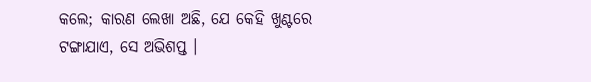କଲେ; କାରଣ ଲେଖା ଅଛି, ଯେ କେହି ଖୁଣ୍ଟରେ ଟଙ୍ଗାଯାଏ, ସେ ଅଭିଶପ୍ତ ।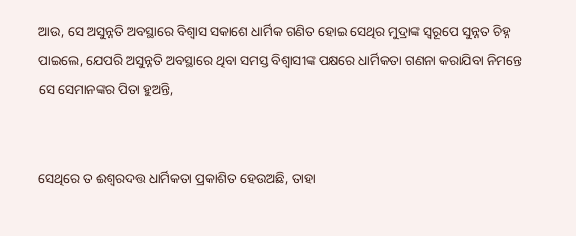ଆଉ, ସେ ଅସୁନ୍ନତି ଅବସ୍ଥାରେ ବିଶ୍ୱାସ ସକାଶେ ଧାର୍ମିକ ଗଣିତ ହୋଇ ସେଥିର ମୁଦ୍ରାଙ୍କ ସ୍ୱରୂପେ ସୁନ୍ନତ ଚିହ୍ନ ପାଇଲେ, ଯେପରି ଅସୁନ୍ନତି ଅବସ୍ଥାରେ ଥିବା ସମସ୍ତ ବିଶ୍ୱାସୀଙ୍କ ପକ୍ଷରେ ଧାର୍ମିକତା ଗଣନା କରାଯିବା ନିମନ୍ତେ ସେ ସେମାନଙ୍କର ପିତା ହୁଅନ୍ତି,


ସେଥିରେ ତ ଈଶ୍ୱରଦତ୍ତ ଧାର୍ମିକତା ପ୍ରକାଶିତ ହେଉଅଛି, ତାହା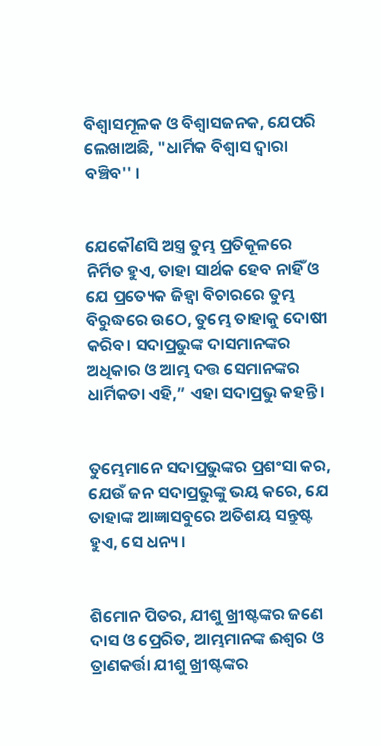ବିଶ୍ୱାସମୂଳକ ଓ ବିଶ୍ୱାସଜନକ, ଯେପରି ଲେଖାଅଛି, "ଧାର୍ମିକ ବିଶ୍ୱାସ ଦ୍ୱାରା ବଞ୍ଚିବ'' ।


ଯେକୌଣସି ଅସ୍ତ୍ର ତୁମ୍ଭ ପ୍ରତିକୂଳରେ ନିର୍ମିତ ହୁଏ, ତାହା ସାର୍ଥକ ହେବ ନାହିଁ ଓ ଯେ ପ୍ରତ୍ୟେକ ଜିହ୍ୱା ବିଚାରରେ ତୁମ୍ଭ ବିରୁଦ୍ଧରେ ଉଠେ, ତୁମ୍ଭେ ତାହାକୁ ଦୋଷୀ କରିବ। ସଦାପ୍ରଭୁଙ୍କ ଦାସମାନଙ୍କର ଅଧିକାର ଓ ଆମ୍ଭ ଦତ୍ତ ସେମାନଙ୍କର ଧାର୍ମିକତା ଏହି,” ଏହା ସଦାପ୍ରଭୁ କହନ୍ତି।


ତୁମ୍ଭେମାନେ ସଦାପ୍ରଭୁଙ୍କର ପ୍ରଶଂସା କର, ଯେଉଁ ଜନ ସଦାପ୍ରଭୁଙ୍କୁ ଭୟ କରେ, ଯେ ତାହାଙ୍କ ଆଜ୍ଞାସବୁରେ ଅତିଶୟ ସନ୍ତୁଷ୍ଟ ହୁଏ, ସେ ଧନ୍ୟ।


ଶିମୋନ ପିତର, ଯୀଶୁ ଖ୍ରୀଷ୍ଟଙ୍କର ଜଣେ ଦାସ ଓ ପ୍ରେରିତ, ଆମ୍ଭମାନଙ୍କ ଈଶ୍ୱର ଓ ତ୍ରାଣକର୍ତ୍ତା ଯୀଶୁ ଖ୍ରୀଷ୍ଟଙ୍କର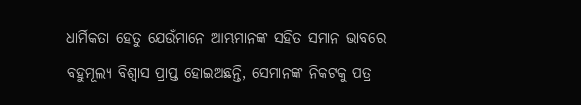ଧାର୍ମିକତା ହେତୁ ଯେଉଁମାନେ ଆମ୍ଭମାନଙ୍କ ସହିତ ସମାନ ଭାବରେ ବହୁମୂଲ୍ୟ ବିଶ୍ୱାସ ପ୍ରାପ୍ତ ହୋଇଅଛନ୍ତି, ସେମାନଙ୍କ ନିକଟକୁ ପତ୍ର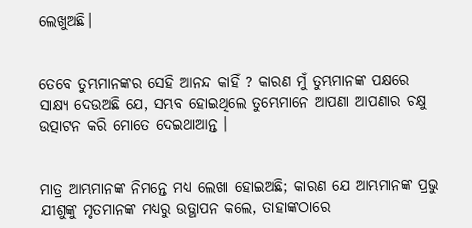ଲେଖୁଅଛି।


ତେବେ ତୁମ୍ଭମାନଙ୍କର ସେହି ଆନନ୍ଦ କାହିଁ ? କାରଣ ମୁଁ ତୁମ୍ଭମାନଙ୍କ ପକ୍ଷରେ ସାକ୍ଷ୍ୟ ଦେଉଅଛି ଯେ, ସମ୍ଭବ ହୋଇଥିଲେ ତୁମ୍ଭେମାନେ ଆପଣା ଆପଣାର ଚକ୍ଷୁ ଉତ୍ପାଟନ କରି ମୋତେ ଦେଇଥାଆନ୍ତ ।


ମାତ୍ର ଆମ୍ଭମାନଙ୍କ ନିମନ୍ତେ ମଧ୍ୟ ଲେଖା ହୋଇଅଛି; କାରଣ ଯେ ଆମ୍ଭମାନଙ୍କ ପ୍ରଭୁ ଯୀଶୁଙ୍କୁ ମୃତମାନଙ୍କ ମଧ୍ୟରୁ ଉତ୍ଥାପନ କଲେ, ତାହାଙ୍କଠାରେ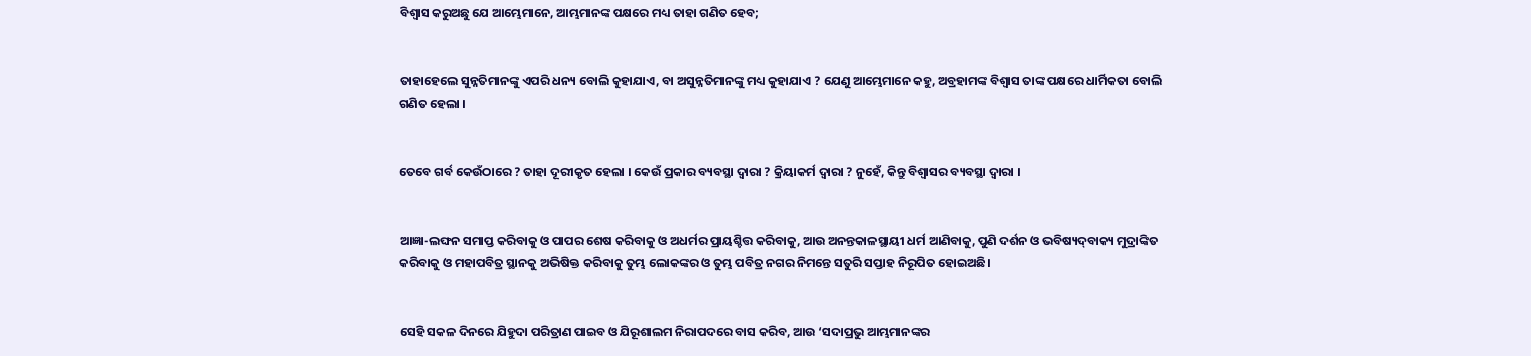ବିଶ୍ୱାସ କରୁଅଛୁ ଯେ ଆମ୍ଭେମାନେ, ଆମ୍ଭମାନଙ୍କ ପକ୍ଷରେ ମଧ୍ୟ ତାହା ଗଣିତ ହେବ;


ତାହାହେଲେ ସୁନ୍ନତିମାନଙ୍କୁ ଏପରି ଧନ୍ୟ ବୋଲି କୁହାଯାଏ, ବା ଅସୁନ୍ନତିମାନଙ୍କୁ ମଧ୍ୟ କୁହାଯାଏ ? ଯେଣୁ ଆମ୍ଭେମାନେ କହୁ, ଅବ୍ରହାମଙ୍କ ବିଶ୍ୱାସ ତାଙ୍କ ପକ୍ଷରେ ଧାର୍ମିକତା ବୋଲି ଗଣିତ ହେଲା ।


ତେବେ ଗର୍ବ କେଉଁଠାରେ ? ତାହା ଦୂରୀକୃତ ହେଲା । କେଉଁ ପ୍ରକାର ବ୍ୟବସ୍ଥା ଦ୍ୱାରା ? କ୍ରିୟାକର୍ମ ଦ୍ୱାରା ? ନୁହେଁ, କିନ୍ତୁ ବିଶ୍ୱାସର ବ୍ୟବସ୍ଥା ଦ୍ୱାରା ।


ଆଜ୍ଞା-ଲଙ୍ଘନ ସମାପ୍ତ କରିବାକୁ ଓ ପାପର ଶେଷ କରିବାକୁ ଓ ଅଧର୍ମର ପ୍ରାୟଶ୍ଚିତ୍ତ କରିବାକୁ, ଆଉ ଅନନ୍ତକାଳସ୍ଥାୟୀ ଧର୍ମ ଆଣିବାକୁ, ପୁଣି ଦର୍ଶନ ଓ ଭବିଷ୍ୟଦ୍‍ବାକ୍ୟ ମୁଦ୍ରାଙ୍କିତ କରିବାକୁ ଓ ମହାପବିତ୍ର ସ୍ଥାନକୁ ଅଭିଷିକ୍ତ କରିବାକୁ ତୁମ୍ଭ ଲୋକଙ୍କର ଓ ତୁମ୍ଭ ପବିତ୍ର ନଗର ନିମନ୍ତେ ସତୁରି ସପ୍ତାହ ନିରୂପିତ ହୋଇଅଛି।


ସେହି ସକଳ ଦିନରେ ଯିହୁଦା ପରିତ୍ରାଣ ପାଇବ ଓ ଯିରୂଶାଲମ ନିରାପଦରେ ବାସ କରିବ, ଆଉ ‘ସଦାପ୍ରଭୁ ଆମ୍ଭମାନଙ୍କର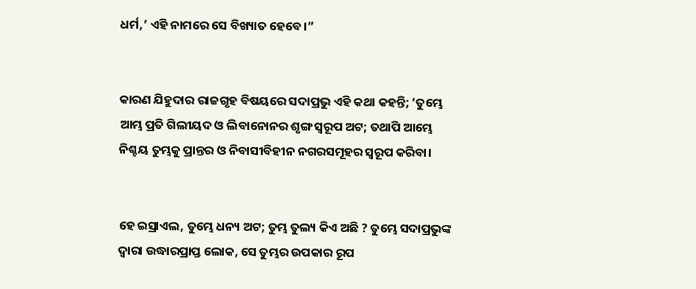ଧର୍ମ,’ ଏହି ନାମରେ ସେ ବିଖ୍ୟାତ ହେବେ।”


କାରଣ ଯିହୁଦାର ରାଜଗୃହ ବିଷୟରେ ସଦାପ୍ରଭୁ ଏହି କଥା କହନ୍ତି; ‘ତୁମ୍ଭେ ଆମ୍ଭ ପ୍ରତି ଗିଲୀୟଦ ଓ ଲିବାନୋନର ଶୃଙ୍ଗ ସ୍ୱରୂପ ଅଟ; ତଥାପି ଆମ୍ଭେ ନିଶ୍ଚୟ ତୁମ୍ଭକୁ ପ୍ରାନ୍ତର ଓ ନିବାସୀବିହୀନ ନଗରସମୂହର ସ୍ୱରୂପ କରିବା।


ହେ ଇସ୍ରାଏଲ, ତୁମ୍ଭେ ଧନ୍ୟ ଅଟ; ତୁମ୍ଭ ତୁଲ୍ୟ କିଏ ଅଛି ? ତୁମ୍ଭେ ସଦାପ୍ରଭୁଙ୍କ ଦ୍ୱାରା ଉଦ୍ଧାରପ୍ରାପ୍ତ ଲୋକ, ସେ ତୁମ୍ଭର ଉପକାର ରୂପ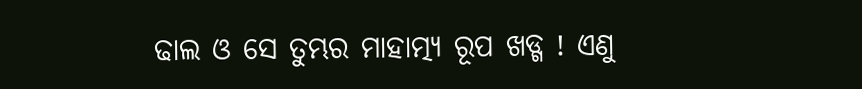ଢାଲ ଓ ସେ ତୁମ୍ଭର ମାହାତ୍ମ୍ୟ ରୂପ ଖଡ୍ଗ ! ଏଣୁ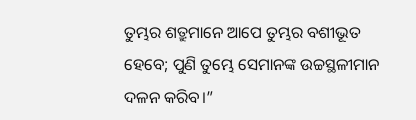ତୁମ୍ଭର ଶତ୍ରୁମାନେ ଆପେ ତୁମ୍ଭର ବଶୀଭୂତ ହେବେ; ପୁଣି ତୁମ୍ଭେ ସେମାନଙ୍କ ଉଚ୍ଚସ୍ଥଳୀମାନ ଦଳନ କରିବ।”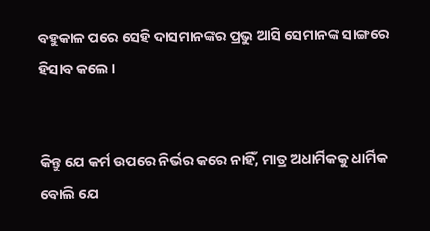ବହୁକାଳ ପରେ ସେହି ଦାସମାନଙ୍କର ପ୍ରଭୁ ଆସି ସେମାନଙ୍କ ସାଙ୍ଗରେ ହିସାବ କଲେ ।


କିନ୍ତୁ ଯେ କର୍ମ ଉପରେ ନିର୍ଭର କରେ ନାହିଁ, ମାତ୍ର ଅଧାର୍ମିକକୁ ଧାର୍ମିକ ବୋଲି ଯେ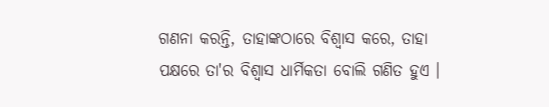ଗଣନା କରନ୍ତି, ତାହାଙ୍କଠାରେ ବିଶ୍ୱାସ କରେ, ତାହା ପକ୍ଷରେ ତା'ର ବିଶ୍ୱାସ ଧାର୍ମିକତା ବୋଲି ଗଣିତ ହୁଏ ।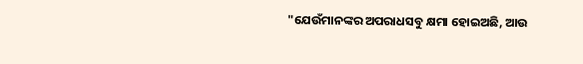"ଯେଉଁମାନଙ୍କର ଅପରାଧସବୁ କ୍ଷମା ହୋଇଅଛି, ଆଉ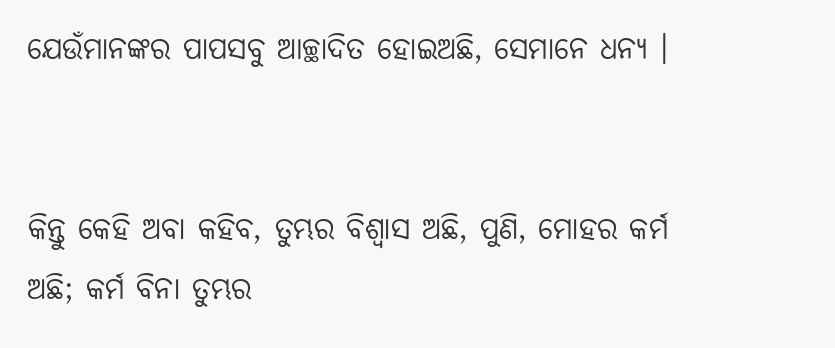ଯେଉଁମାନଙ୍କର ପାପସବୁ ଆଚ୍ଛାଦିତ ହୋଇଅଛି, ସେମାନେ ଧନ୍ୟ ।


କିନ୍ତୁ କେହି ଅବା କହିବ, ତୁମ୍ଭର ବିଶ୍ୱାସ ଅଛି, ପୁଣି, ମୋହର କର୍ମ ଅଛି; କର୍ମ ବିନା ତୁମ୍ଭର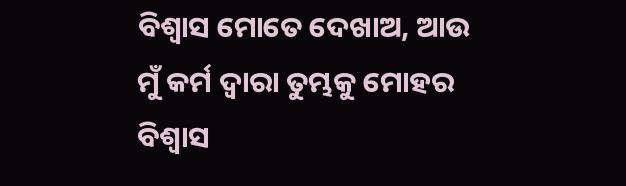ବିଶ୍ୱାସ ମୋତେ ଦେଖାଅ, ଆଉ ମୁଁ କର୍ମ ଦ୍ୱାରା ତୁମ୍ଭକୁ ମୋହର ବିଶ୍ୱାସ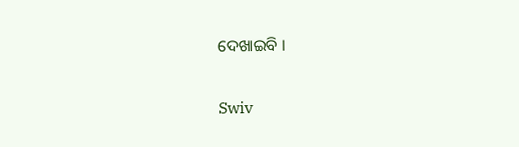ଦେଖାଇବି ।


Swiv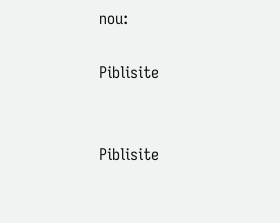nou:

Piblisite


Piblisite